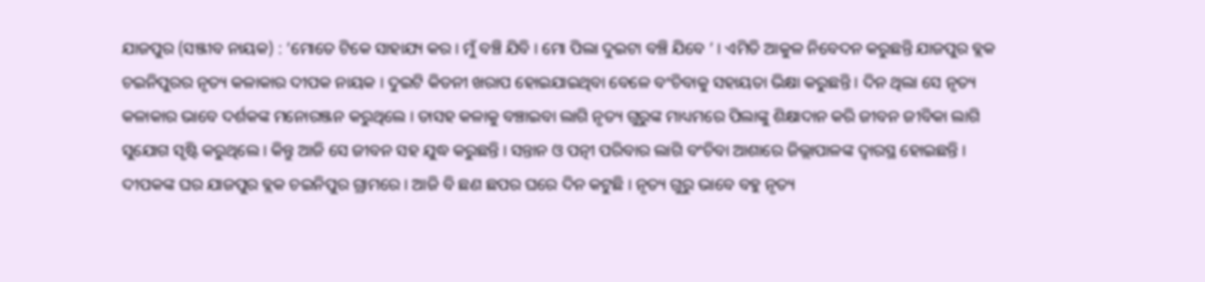ଯାଜପୁର (ସଞ୍ଜୀବ ନାୟକ) : ’ମୋତେ ଟିକେ ସାହାଯ୍ୟ କର । ମୁଁ ବଞ୍ଚି ଯିବି । ମୋ ପିଲା ଦୁଇଟା ବଞ୍ଚି ଯିବେ ’ । ଏମିତି ଆକୁଳ ନିବେଦନ କରୁଛନ୍ତି ଯାଜପୁର ବ୍ଲକ ଚଇନିପୁରର ନୃତ୍ୟ କଳାକାର ଦୀପକ ନାୟକ । ଦୁଇଟି କିଡନୀ ଖରାପ ହୋଇଯାଇଥିବା ବେଳେ ବଂଚିବାକୁ ସହାୟତା ଭିକ୍ଷା କରୁଛନ୍ତି । ଦିନ ଥିଲା ସେ ନୃତ୍ୟ କଳାକାର ଭାବେ ଦର୍ଶକଙ୍କ ମନୋରଞ୍ଜନ କରୁଥିଲେ । ତାସହ କଳାକୁ ବଞ୍ଚାଇବା ଲାଗି ନୃତ୍ୟ ଗୁରୁଙ୍କ ମାଧ୍ୟମରେ ପିଲାଙ୍କୁ ଶିକ୍ଷାଦାନ କରି ଜୀବନ ଜୀବିକା ଲାଗି ସୁଯୋଗ ସୃଷ୍ଟି କରୁଥିଲେ । କିନ୍ତୁ ଆଜି ସେ ଜୀବନ ସହ ଯୁଦ୍ଧ କରୁଛନ୍ତି । ସନ୍ତାନ ଓ ପତ୍ନୀ ପରିବାର ଲାଗି ବଂଚିବା ଆଶାରେ ଜିଲ୍ଲାପାଳଙ୍କ ଦ୍ୱାରସ୍ଥ ହୋଇଛନ୍ତି ।
ଦୀପକଙ୍କ ଘର ଯାଜପୁର ବ୍ଲକ ଚଇନିପୁର ଗ୍ରାମରେ । ଆଜି ବି ଛଣ ଛପର ଘରେ ଦିନ କଟୁଛି । ନୃତ୍ୟ ଗୁରୁ ଭାବେ ବହୁ ନୃତ୍ୟ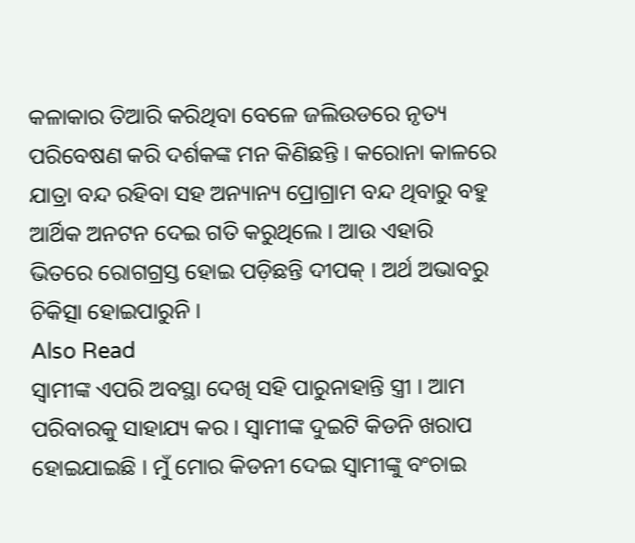କଳାକାର ତିଆରି କରିଥିବା ବେଳେ ଜଲିଉଡରେ ନୃତ୍ୟ ପରିବେଷଣ କରି ଦର୍ଶକଙ୍କ ମନ କିଣିଛନ୍ତି । କରୋନା କାଳରେ ଯାତ୍ରା ବନ୍ଦ ରହିବା ସହ ଅନ୍ୟାନ୍ୟ ପ୍ରୋଗ୍ରାମ ବନ୍ଦ ଥିବାରୁ ବହୁ ଆର୍ଥିକ ଅନଟନ ଦେଇ ଗତି କରୁଥିଲେ । ଆଉ ଏହାରି ଭିତରେ ରୋଗଗ୍ରସ୍ତ ହୋଇ ପଡ଼ିଛନ୍ତି ଦୀପକ୍ । ଅର୍ଥ ଅଭାବରୁ ଚିକିତ୍ସା ହୋଇପାରୁନି ।
Also Read
ସ୍ୱାମୀଙ୍କ ଏପରି ଅବସ୍ଥା ଦେଖି ସହି ପାରୁନାହାନ୍ତି ସ୍ତ୍ରୀ । ଆମ ପରିବାରକୁ ସାହାଯ୍ୟ କର । ସ୍ୱାମୀଙ୍କ ଦୁଇଟି କିଡନି ଖରାପ ହୋଇଯାଇଛି । ମୁଁ ମୋର କିଡନୀ ଦେଇ ସ୍ୱାମୀଙ୍କୁ ବଂଚାଇ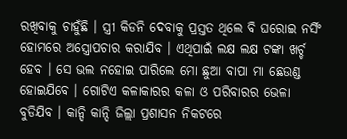ରଖିବାକୁ ଚାହୁଁଛି । ସ୍ତ୍ରୀ କିଡନି ଦେବାକୁ ପ୍ରସ୍ତତ ଥିଲେ ବି ଘରୋଇ ନର୍ସିଂ ହୋମରେ ଅସ୍ତ୍ରୋପଚାର କରାଯିବ । ଏଥିପାଇଁ ଲକ୍ଷ ଲକ୍ଷ ଟଙ୍କା ଖର୍ଚ୍ଚ ହେବ । ସେ ଭଲ ନହୋଇ ପାରିଲେ ମୋ ଛୁଆ ବାପା ମା ଛେଉଣ୍ଡ ହୋଇଯିବେ । ଗୋଟିଏ କଳାକାରର କଳା ଓ ପରିବାରର ଭେଳା ବୁଡିଯିବ । କାନ୍ଦି କାନ୍ଦି ଜିଲ୍ଲା ପ୍ରଶାସନ ନିକଟରେ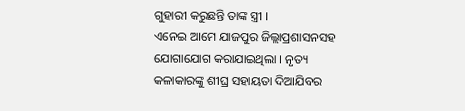ଗୁହାରୀ କରୁଛନ୍ତି ତାଙ୍କ ସ୍ତ୍ରୀ ।
ଏନେଇ ଆମେ ଯାଜପୁର ଜିଲ୍ଲାପ୍ରଶାସନସହ ଯୋଗାଯୋଗ କରାଯାଇଥିଲା । ନୃତ୍ୟ କଳାକାରଙ୍କୁ ଶୀଘ୍ର ସହାୟତା ଦିଆଯିବର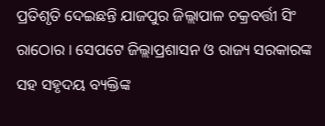ପ୍ରତିଶୃତି ଦେଇଛନ୍ତି ଯାଜପୁର ଜିଲ୍ଲାପାଳ ଚକ୍ରବର୍ତ୍ତୀ ସିଂ ରାଠୋର । ସେପଟେ ଜିଲ୍ଲାପ୍ରଶାସନ ଓ ରାଜ୍ୟ ସରକାରଙ୍କ ସହ ସହୃଦୟ ବ୍ୟକ୍ତିଙ୍କ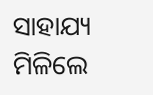ସାହାଯ୍ୟ ମିଳିଲେ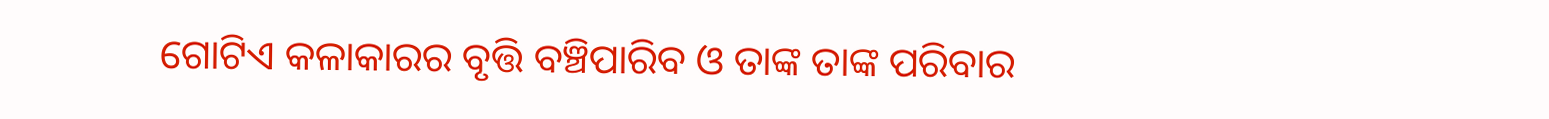ଗୋଟିଏ କଳାକାରର ବୃତ୍ତି ବଞ୍ଚିପାରିବ ଓ ତାଙ୍କ ତାଙ୍କ ପରିବାର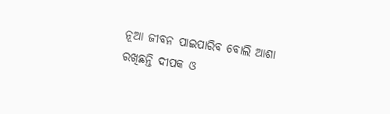ନୂଆ ଜୀବନ ପାଇପାରିବ ବୋଲି ଆଶା ରଖିଛନ୍ତି ଦୀପକ ଓ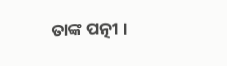ତାଙ୍କ ପତ୍ନୀ ।